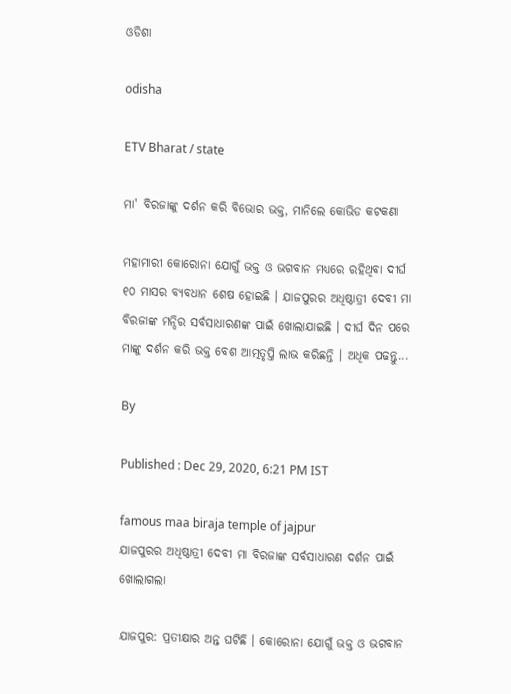ଓଡିଶା

odisha

ETV Bharat / state

ମା' ବିରଜାଙ୍କୁ ଦର୍ଶନ କରି ବିଭୋର ଭକ୍ତ, ମାନିଲେ କୋଭିଡ କଟକଣା

ମହାମାରୀ କୋରୋନା ଯୋଗୁଁ ଭକ୍ତ ଓ ଭଗବାନ ମଧ୍ୟରେ ରହିଥିବା ଦୀର୍ଘ ୧୦ ମାସର ବ୍ୟବଧାନ ଶେଷ ହୋଇଛି । ଯାଜପୁରର ଅଧିଷ୍ଠାତ୍ରୀ ଦେବୀ ମା ବିରଜାଙ୍କ ମନ୍ଦିର ସର୍ବସାଧାରଣଙ୍କ ପାଇଁ ଖୋଲାଯାଇଛି । ଦୀର୍ଘ ଦିନ ପରେ ମାଙ୍କୁ ଦର୍ଶନ କରି ଭକ୍ତ ବେଶ ଆତ୍ମତୃପ୍ତି ଲାଭ କରିଛନ୍ତି । ଅଧିକ ପଢନ୍ତୁ...

By

Published : Dec 29, 2020, 6:21 PM IST

famous maa biraja temple of jajpur
ଯାଜପୁରର ଅଧିଷ୍ଠାତ୍ରୀ ଦେବୀ ମା ବିରଜାଙ୍କ ସର୍ବସାଧାରଣ ଦର୍ଶନ ପାଇଁ ଖୋଲାଗଲା

ଯାଜପୁର: ପ୍ରତୀକ୍ଷାର ଅନ୍ତ ଘଟିଛି । କୋରୋନା ଯୋଗୁଁ ଭକ୍ତ ଓ ଭଗବାନ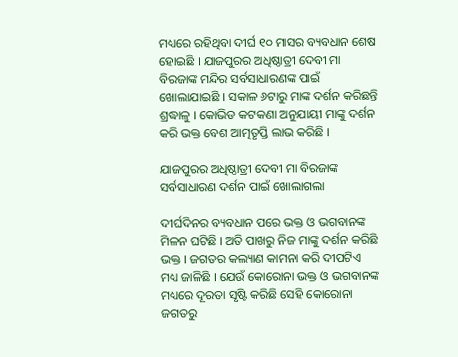ମଧ୍ୟରେ ରହିଥିବା ଦୀର୍ଘ ୧୦ ମାସର ବ୍ୟବଧାନ ଶେଷ ହୋଇଛି । ଯାଜପୁରର ଅଧିଷ୍ଠାତ୍ରୀ ଦେବୀ ମା ବିରଜାଙ୍କ ମନ୍ଦିର ସର୍ବସାଧାରଣଙ୍କ ପାଇଁ ଖୋଲାଯାଇଛି । ସକାଳ ୬ଟାରୁ ମାଙ୍କ ଦର୍ଶନ କରିଛନ୍ତି ଶ୍ରଦ୍ଧାଳୁ । କୋଭିଡ କଟକଣା ଅନୁଯାୟୀ ମାଙ୍କୁ ଦର୍ଶନ କରି ଭକ୍ତ ବେଶ ଆତ୍ମତୃପ୍ତି ଲାଭ କରିଛି ।

ଯାଜପୁରର ଅଧିଷ୍ଠାତ୍ରୀ ଦେବୀ ମା ବିରଜାଙ୍କ ସର୍ବସାଧାରଣ ଦର୍ଶନ ପାଇଁ ଖୋଲାଗଲା

ଦୀର୍ଘଦିନର ବ୍ୟବଧାନ ପରେ ଭକ୍ତ ଓ ଭଗବାନଙ୍କ ମିଳନ ଘଟିଛି । ଅତି ପାଖରୁ ନିଜ ମାଙ୍କୁ ଦର୍ଶନ କରିଛି ଭକ୍ତ । ଜଗତର କଲ୍ୟାଣ କାମନା କରି ଦୀପଟିଏ ମଧ୍ୟ ଜାଳିଛି । ଯେଉଁ କୋରୋନା ଭକ୍ତ ଓ ଭଗବାନଙ୍କ ମଧ୍ୟରେ ଦୂରତା ସୃଷ୍ଟି କରିଛି ସେହି କୋରୋନା ଜଗତରୁ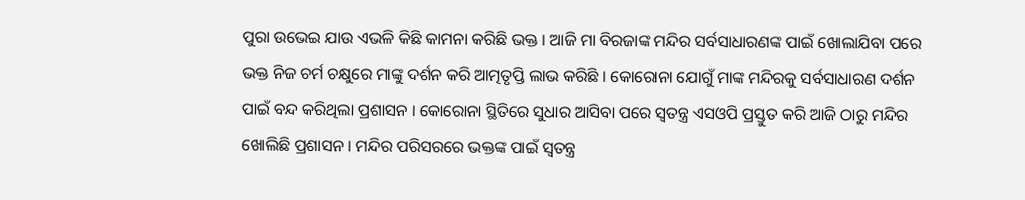ପୁରା ଉଭେଇ ଯାଉ ଏଭଳି କିଛି କାମନା କରିଛି ଭକ୍ତ । ଆଜି ମା ବିରଜାଙ୍କ ମନ୍ଦିର ସର୍ବସାଧାରଣଙ୍କ ପାଇଁ ଖୋଲାଯିବା ପରେ ଭକ୍ତ ନିଜ ଚର୍ମ ଚକ୍ଷୁରେ ମାଙ୍କୁ ଦର୍ଶନ କରି ଆତ୍ମତୃପ୍ତି ଲାଭ କରିଛି । କୋରୋନା ଯୋଗୁଁ ମାଙ୍କ ମନ୍ଦିରକୁ ସର୍ବସାଧାରଣ ଦର୍ଶନ ପାଇଁ ବନ୍ଦ କରିଥିଲା ପ୍ରଶାସନ । କୋରୋନା ସ୍ଥିତିରେ ସୁଧାର ଆସିବା ପରେ ସ୍ବତନ୍ତ୍ର ଏସଓପି ପ୍ରସ୍ତୁତ କରି ଆଜି ଠାରୁ ମନ୍ଦିର ଖୋଲିଛି ପ୍ରଶାସନ । ମନ୍ଦିର ପରିସରରେ ଭକ୍ତଙ୍କ ପାଇଁ ସ୍ବତନ୍ତ୍ର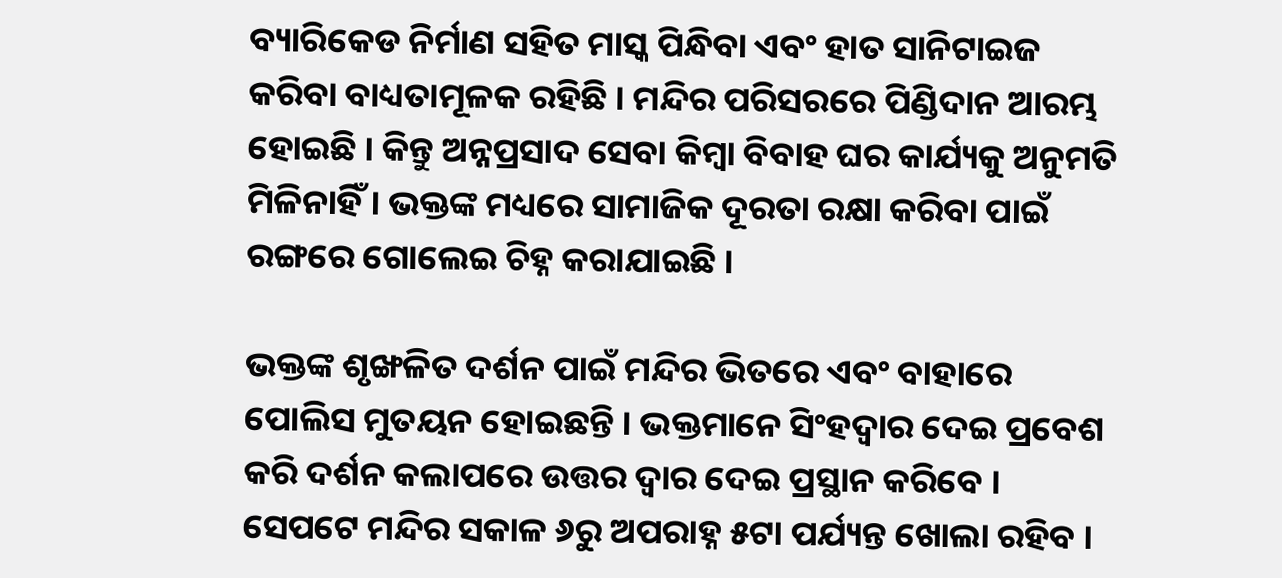ବ୍ୟାରିକେଡ ନିର୍ମାଣ ସହିତ ମାସ୍କ ପିନ୍ଧିବା ଏବଂ ହାତ ସାନିଟାଇଜ କରିବା ବାଧ୍ୟତାମୂଳକ ରହିଛି । ମନ୍ଦିର ପରିସରରେ ପିଣ୍ଡିଦାନ ଆରମ୍ଭ ହୋଇଛି । କିନ୍ତୁ ଅନ୍ନପ୍ରସାଦ ସେବା କିମ୍ବା ବିବାହ ଘର କାର୍ଯ୍ୟକୁ ଅନୁମତି ମିଳିନାହିଁ । ଭକ୍ତଙ୍କ ମଧ୍ୟରେ ସାମାଜିକ ଦୂରତା ରକ୍ଷା କରିବା ପାଇଁ ରଙ୍ଗରେ ଗୋଲେଇ ଚିହ୍ନ କରାଯାଇଛି ।

ଭକ୍ତଙ୍କ ଶୃଙ୍ଖଳିତ ଦର୍ଶନ ପାଇଁ ମନ୍ଦିର ଭିତରେ ଏବଂ ବାହାରେ ପୋଲିସ ମୁତୟନ ହୋଇଛନ୍ତି । ଭକ୍ତମାନେ ସିଂହଦ୍ବାର ଦେଇ ପ୍ରବେଶ କରି ଦର୍ଶନ କଲାପରେ ଉତ୍ତର ଦ୍ବାର ଦେଇ ପ୍ରସ୍ଥାନ କରିବେ । ସେପଟେ ମନ୍ଦିର ସକାଳ ୬ରୁ ଅପରାହ୍ନ ୫ଟା ପର୍ଯ୍ୟନ୍ତ ଖୋଲା ରହିବ ।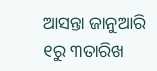ଆସନ୍ତା ଜାନୁଆରି ୧ରୁ ୩ତାରିଖ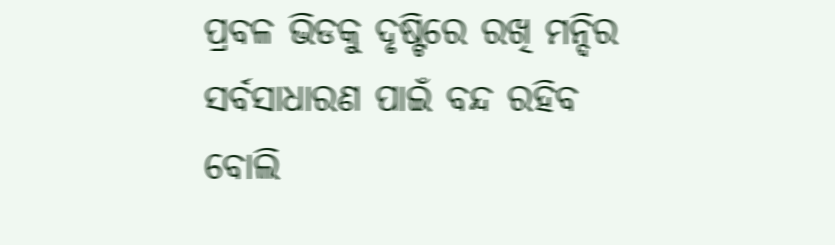ପ୍ରବଳ ଭିଡକୁ ଦୃଷ୍ଟିରେ ରଖି ମନ୍ଦିର ସର୍ବସାଧାରଣ ପାଇଁ ବନ୍ଦ ରହିବ ବୋଲି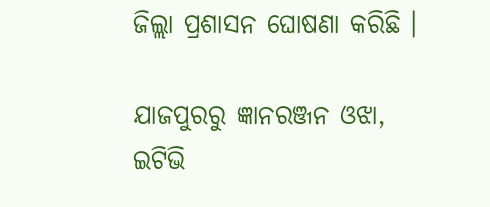ଜିଲ୍ଲା ପ୍ରଶାସନ ଘୋଷଣା କରିଛି ।

ଯାଜପୁରରୁ ଜ୍ଞାନରଞ୍ଜନ ଓଝା, ଇଟିଭି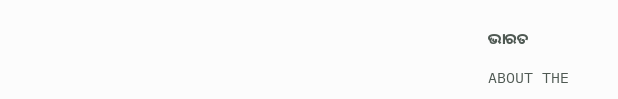ଭାରତ

ABOUT THE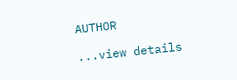AUTHOR

...view details